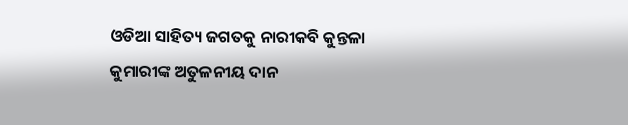ଓଡିଆ ସାହିତ୍ୟ ଜଗତକୁ ନାରୀକବି କୁନ୍ତଳା କୁମାରୀଙ୍କ ଅତୁଳନୀୟ ଦାନ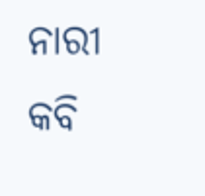ନାରୀ କବି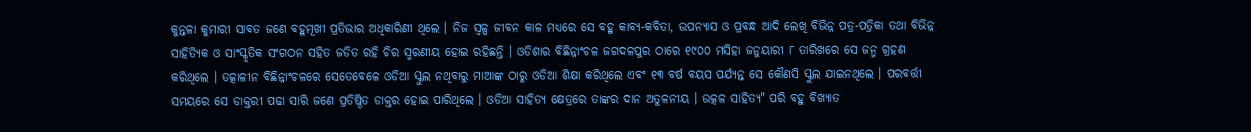କୁନ୍ତଳା କୁମାରୀ ସାବତ ଜଣେ ବହୁମୂଖୀ ପ୍ରତିଭାର ଅଧିକାରିଣୀ ଥିଲେ । ନିଜ ସ୍ୱଳ୍ପ ଜୀବନ କାଳ ମଧ୍ୟରେ ସେ ବହୁ କାବ୍ୟ-କବିତା, ଉପନ୍ୟାସ ଓ ପ୍ରବନ୍ଧ ଆଦି ଲେଖି ବିଭିନ୍ନ ପତ୍ର-ପତ୍ରିକା ତଥା ବିଭିନ୍ନ ସାହିତ୍ୟିକ ଓ ସାଂସ୍କୃତିକ ସଂଗଠନ ସହିତ ଜଡିତ ରହି ଚିର ସ୍ମରଣୀୟ ହୋଇ ରହିଛନ୍ତି । ଓଡିଶାର ବିଛିନ୍ନାଂଚଳ ଜଗଦଳପୁର ଠାରେ ୧୯୦୦ ମସିହା ଜନୁୟାରୀ ୮ ତାରିଖରେ ସେ ଜନ୍ମ ଗ୍ରହଣ କରିଥିଲେ । ତତ୍କାଳୀନ ବିଛିନ୍ନାଂଚଳରେ ସେତେବେଳେ ଓଡିଆ ସ୍କୁଲ ନଥିବାରୁ ମାଆଙ୍କ ଠାରୁ ଓଡିଆ ଶିକ୍ଷା କରିଥିଲେ ଏବଂ ୧୩ ବର୍ଷ ବୟସ ପର୍ଯ୍ୟନ୍ତ ସେ କୌଣସି ସ୍କୁଲ ଯାଇନଥିଲେ । ପରବର୍ତ୍ତୀ ସମୟରେ ସେ ଡାକ୍ତରୀ ପଢା ସାରି ଜଣେ ପ୍ରତିଷ୍ଠିତ ଡାକ୍ତର ହୋଇ ପାରିଥିଲେ । ଓଡିଆ ସାହିତ୍ୟ କ୍ଷେତ୍ରରେ ତାଙ୍କର ଦାନ ଅତୁଳନୀୟ । ଉତ୍କଳ ସାହିତ୍ୟ" ପରି ବହୁ ବିଖ୍ୟାତ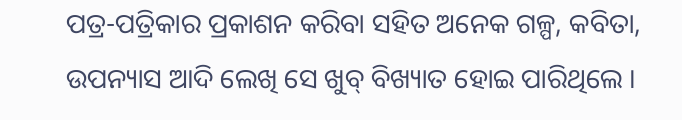ପତ୍ର-ପତ୍ରିକାର ପ୍ରକାଶନ କରିବା ସହିତ ଅନେକ ଗଳ୍ପ, କବିତା, ଉପନ୍ୟାସ ଆଦି ଲେଖି ସେ ଖୁବ୍ ବିଖ୍ୟାତ ହୋଇ ପାରିଥିଲେ ।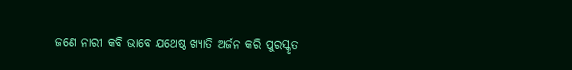ଜଣେ ନାରୀ କବି ଭାବେ ଯଥେଷ୍ଠ ଖ୍ୟାତି ଅର୍ଜନ କରି ପୁରସ୍କୃତ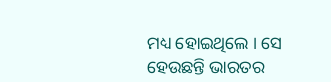ମଧ୍ୟ ହୋଇଥିଲେ । ସେ ହେଉଛନ୍ତି ଭାରତର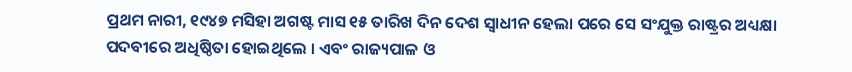ପ୍ରଥମ ନାରୀ, ୧୯୪୭ ମସିହା ଅଗଷ୍ଟ ମାସ ୧୫ ତାରିଖ ଦିନ ଦେଶ ସ୍ୱାଧୀନ ହେଲା ପରେ ସେ ସଂଯୁକ୍ତ ରାଷ୍ଟ୍ରର ଅଧ୍ୟକ୍ଷା ପଦବୀରେ ଅଧିଷ୍ଠିତା ହୋଇଥିଲେ । ଏବଂ ରାଜ୍ୟପାଳ ଓ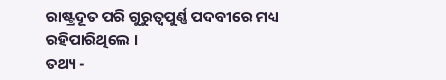ରାଷ୍ଟ୍ରଦୂତ ପରି ଗୁରୁତ୍ୱପୁର୍ଣ୍ଣ ପଦବୀରେ ମଧ୍ୟ ରହିପାରିଥିଲେ ।
ତଥ୍ୟ -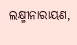ଲକ୍ଷ୍ମୀନାରାୟଣ,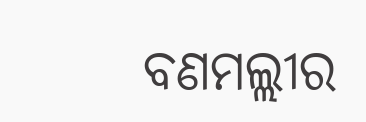ବଣମଲ୍ଲୀର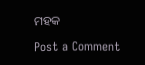ମହକ

Post a Comment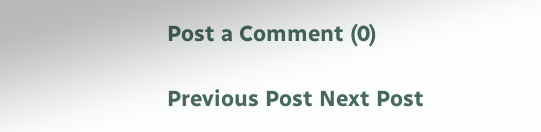Post a Comment (0)

Previous Post Next Post